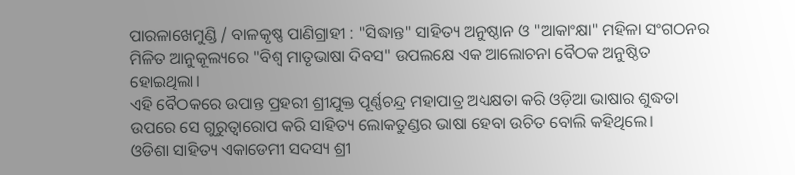ପାରଳାଖେମୁଣ୍ଡି / ବାଳକୃଷ୍ଣ ପାଣିଗ୍ରାହୀ : "ସିଦ୍ଧାନ୍ତ" ସାହିତ୍ୟ ଅନୁଷ୍ଠାନ ଓ "ଆକାଂକ୍ଷା" ମହିଳା ସଂଗଠନର ମିଳିତ ଆନୁକୂଲ୍ୟରେ "ବିଶ୍ବ ମାତୃଭାଷା ଦିବସ" ଉପଲକ୍ଷେ ଏକ ଆଲୋଚନା ବୈଠକ ଅନୁଷ୍ଠିତ ହୋଇଥିଲା।
ଏହି ବୈଠକରେ ଉପାନ୍ତ ପ୍ରହରୀ ଶ୍ରୀଯୁକ୍ତ ପୂର୍ଣ୍ଣଚନ୍ଦ୍ର ମହାପାତ୍ର ଅଧ୍ୟକ୍ଷତା କରି ଓଡ଼ିଆ ଭାଷାର ଶୁଦ୍ଧତା ଉପରେ ସେ ଗୁରୁତ୍ୱାରୋପ କରି ସାହିତ୍ୟ ଲୋକତୁଣ୍ଡର ଭାଷା ହେବା ଉଚିତ ବୋଲି କହିଥିଲେ।
ଓଡିଶା ସାହିତ୍ୟ ଏକାଡେମୀ ସଦସ୍ୟ ଶ୍ରୀ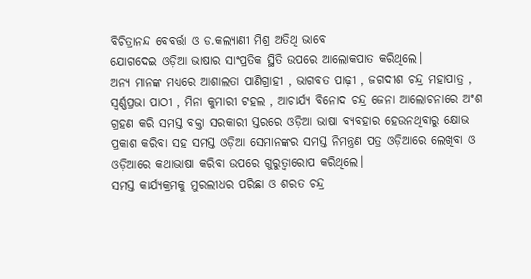ବିଚିତ୍ରାନନ୍ଦ ବେବର୍ତ୍ତା ଓ ଡ.କଲ୍ୟାଣୀ ମିଶ୍ର ଅତିଥି ଭାବେ
ଯୋଗଦେଇ ଓଡ଼ିଆ ଭାଷାର ସାଂପ୍ରତିକ ସ୍ଥିତି ଉପରେ ଆଲୋକପାତ କରିଥିଲେ।
ଅନ୍ୟ ମାନଙ୍କ ମଧ୍ୟରେ ଆଶାଲତା ପାଣିଗ୍ରାହୀ , ଭାଗବତ ପାଢ଼ୀ , ଜଗଦୀଶ ଚନ୍ଦ୍ର ମହାପାତ୍ର , ସ୍ବର୍ଣ୍ଣପ୍ରଭା ପାଠୀ , ମିନା କୁମାରୀ ଟହଲ , ଆଚାର୍ଯ୍ୟ ବିନୋଦ ଚନ୍ଦ୍ର ଜେନା ଆଲୋଚନାରେ ଅଂଶ ଗ୍ରହଣ କରି ସମସ୍ତ ବକ୍ତା ସରକାରୀ ସ୍ତରରେ ଓଡ଼ିଆ ଭାଷା ବ୍ୟବହାର ହେଉନଥିବାରୁ କ୍ଷୋଭ ପ୍ରକାଶ କରିବା ସହ ସମସ୍ତ ଓଡ଼ିଆ ସେମାନଙ୍କର ସମସ୍ତ ନିମନ୍ତ୍ରଣ ପତ୍ର ଓଡ଼ିଆରେ ଲେଖିବା ଓ ଓଡ଼ିଆରେ କଥାଭାଷା କରିବା ଉପରେ ଗୁରୁତ୍ୱାରୋପ କରିଥିଲେ।
ସମସ୍ତ କାର୍ଯ୍ୟକ୍ରମକୁ ମୁରଲୀଧର ପରିଛା ଓ ଶରତ ଚନ୍ଦ୍ର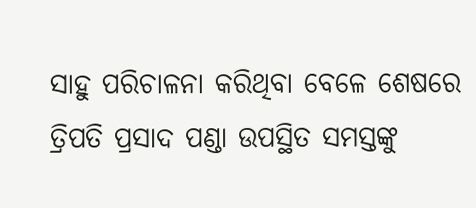ସାହୁ ପରିଚାଳନା କରିଥିବା ବେଳେ ଶେଷରେ ତ୍ରିପତି ପ୍ରସାଦ ପଣ୍ଡା ଉପସ୍ଥିତ ସମସ୍ତଙ୍କୁ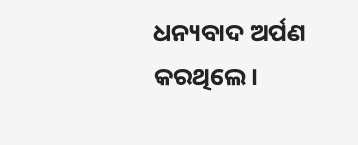ଧନ୍ୟବାଦ ଅର୍ପଣ କରଥିଲେ।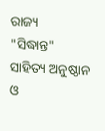ରାଜ୍ୟ
"ସିଦ୍ଧାନ୍ତ" ସାହିତ୍ୟ ଅନୁଷ୍ଠାନ ଓ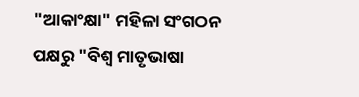"ଆକାଂକ୍ଷା" ମହିଳା ସଂଗଠନ ପକ୍ଷରୁ "ବିଶ୍ବ ମାତୃଭାଷା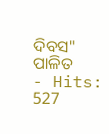ଦିବସ" ପାଳିତ
- Hits: 527